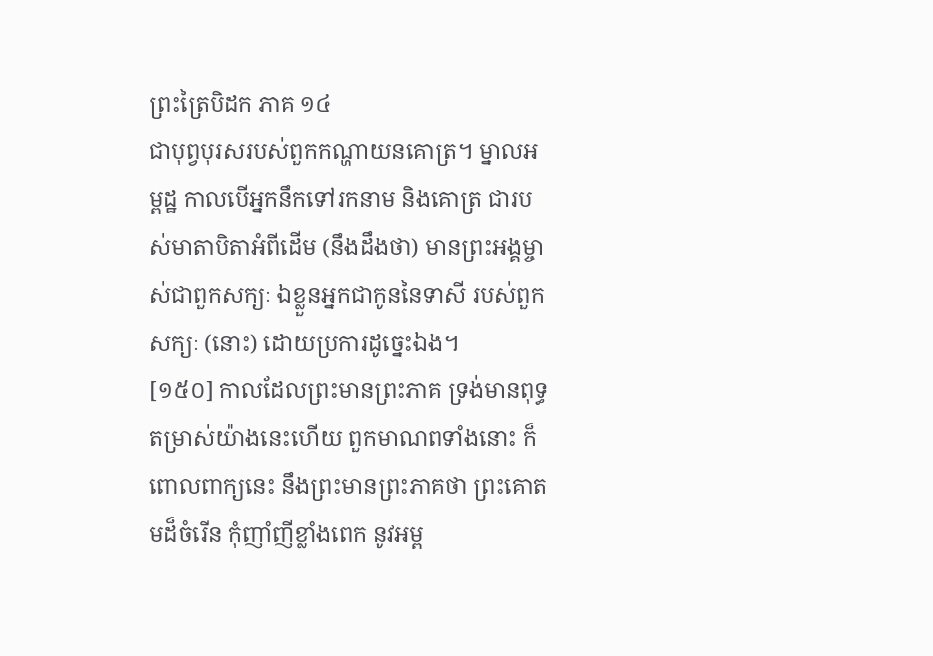ព្រះត្រៃបិដក ភាគ ១៤
ជាបុព្វបុរសរបស់ពួកកណ្ហាយនគោត្រ។ ម្នាលអម្ពដ្ឋ កាលបើអ្នកនឹកទៅរកនាម និងគោត្រ ជារបស់មាតាបិតាអំពីដើម (នឹងដឹងថា) មានព្រះអង្គម្ចាស់ជាពួកសក្យៈ ឯខ្លួនអ្នកជាកូននៃទាសី របស់ពួកសក្យៈ (នោះ) ដោយប្រការដូច្នេះឯង។
[១៥០] កាលដែលព្រះមានព្រះភាគ ទ្រង់មានពុទ្ធតម្រាស់យ៉ាងនេះហើយ ពួកមាណពទាំងនោះ ក៏ពោលពាក្យនេះ នឹងព្រះមានព្រះភាគថា ព្រះគោតមដ៏ចំរើន កុំញាំញីខ្លាំងពេក នូវអម្ព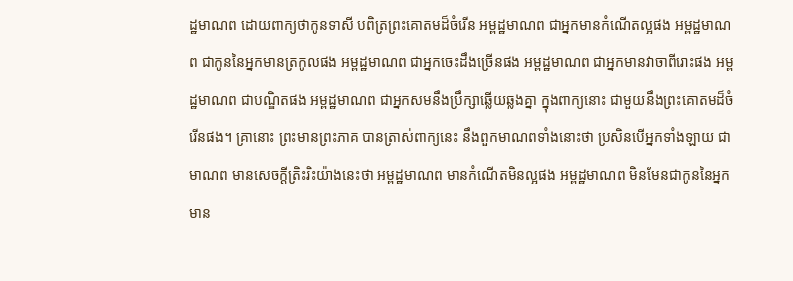ដ្ឋមាណព ដោយពាក្យថាកូនទាសី បពិត្រព្រះគោតមដ៏ចំរើន អម្ពដ្ឋមាណព ជាអ្នកមានកំណើតល្អផង អម្ពដ្ឋមាណព ជាកូននៃអ្នកមានត្រកូលផង អម្ពដ្ឋមាណព ជាអ្នកចេះដឹងច្រើនផង អម្ពដ្ឋមាណព ជាអ្នកមានវាចាពីរោះផង អម្ពដ្ឋមាណព ជាបណ្ឌិតផង អម្ពដ្ឋមាណព ជាអ្នកសមនឹងប្រឹក្សាឆ្លើយឆ្លងគ្នា ក្នុងពាក្យនោះ ជាមួយនឹងព្រះគោតមដ៏ចំរើនផង។ គ្រានោះ ព្រះមានព្រះភាគ បានត្រាស់ពាក្យនេះ នឹងពួកមាណពទាំងនោះថា ប្រសិនបើអ្នកទាំងឡាយ ជាមាណព មានសេចក្តីត្រិះរិះយ៉ាងនេះថា អម្ពដ្ឋមាណព មានកំណើតមិនល្អផង អម្ពដ្ឋមាណព មិនមែនជាកូននៃអ្នកមាន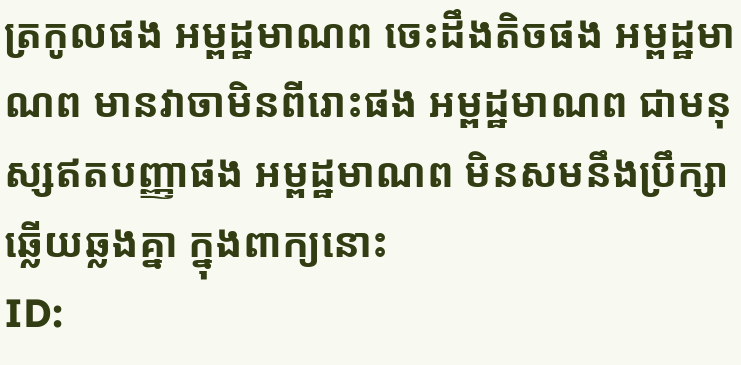ត្រកូលផង អម្ពដ្ឋមាណព ចេះដឹងតិចផង អម្ពដ្ឋមាណព មានវាចាមិនពីរោះផង អម្ពដ្ឋមាណព ជាមនុស្សឥតបញ្ញាផង អម្ពដ្ឋមាណព មិនសមនឹងប្រឹក្សាឆ្លើយឆ្លងគ្នា ក្នុងពាក្យនោះ
ID: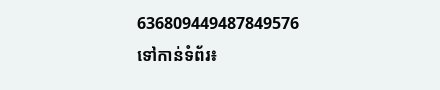636809449487849576
ទៅកាន់ទំព័រ៖